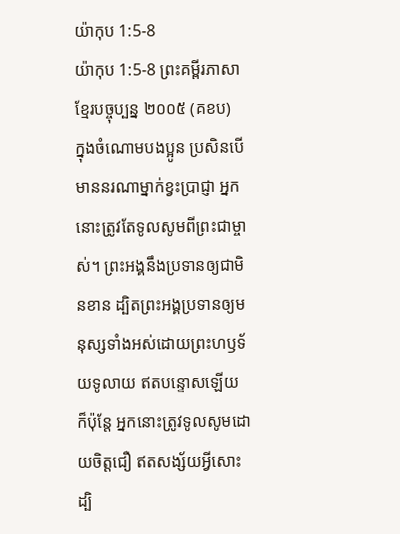យ៉ាកុប 1:5-8
យ៉ាកុប 1:5-8 ព្រះគម្ពីរភាសាខ្មែរបច្ចុប្បន្ន ២០០៥ (គខប)
ក្នុងចំណោមបងប្អូន ប្រសិនបើមាននរណាម្នាក់ខ្វះប្រាជ្ញា អ្នកនោះត្រូវតែទូលសូមពីព្រះជាម្ចាស់។ ព្រះអង្គនឹងប្រទានឲ្យជាមិនខាន ដ្បិតព្រះអង្គប្រទានឲ្យមនុស្សទាំងអស់ដោយព្រះហឫទ័យទូលាយ ឥតបន្ទោសឡើយ ក៏ប៉ុន្តែ អ្នកនោះត្រូវទូលសូមដោយចិត្តជឿ ឥតសង្ស័យអ្វីសោះ ដ្បិ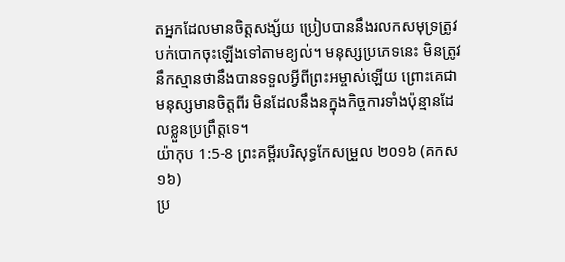តអ្នកដែលមានចិត្តសង្ស័យ ប្រៀបបាននឹងរលកសមុទ្រត្រូវបក់បោកចុះឡើងទៅតាមខ្យល់។ មនុស្សប្រភេទនេះ មិនត្រូវនឹកស្មានថានឹងបានទទួលអ្វីពីព្រះអម្ចាស់ឡើយ ព្រោះគេជាមនុស្សមានចិត្តពីរ មិនដែលនឹងនក្នុងកិច្ចការទាំងប៉ុន្មានដែលខ្លួនប្រព្រឹត្តទេ។
យ៉ាកុប 1:5-8 ព្រះគម្ពីរបរិសុទ្ធកែសម្រួល ២០១៦ (គកស១៦)
ប្រ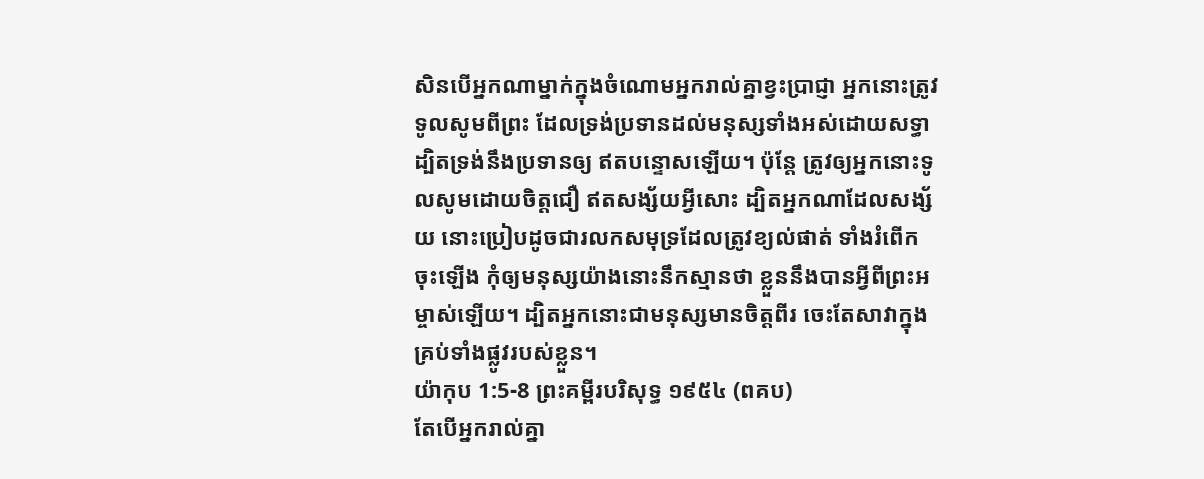សិនបើអ្នកណាម្នាក់ក្នុងចំណោមអ្នករាល់គ្នាខ្វះប្រាជ្ញា អ្នកនោះត្រូវទូលសូមពីព្រះ ដែលទ្រង់ប្រទានដល់មនុស្សទាំងអស់ដោយសទ្ធា ដ្បិតទ្រង់នឹងប្រទានឲ្យ ឥតបន្ទោសឡើយ។ ប៉ុន្ដែ ត្រូវឲ្យអ្នកនោះទូលសូមដោយចិត្តជឿ ឥតសង្ស័យអ្វីសោះ ដ្បិតអ្នកណាដែលសង្ស័យ នោះប្រៀបដូចជារលកសមុទ្រដែលត្រូវខ្យល់ផាត់ ទាំងរំពើកចុះឡើង កុំឲ្យមនុស្សយ៉ាងនោះនឹកស្មានថា ខ្លួននឹងបានអ្វីពីព្រះអម្ចាស់ឡើយ។ ដ្បិតអ្នកនោះជាមនុស្សមានចិត្តពីរ ចេះតែសាវាក្នុងគ្រប់ទាំងផ្លូវរបស់ខ្លួន។
យ៉ាកុប 1:5-8 ព្រះគម្ពីរបរិសុទ្ធ ១៩៥៤ (ពគប)
តែបើអ្នករាល់គ្នា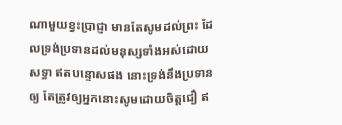ណាមួយខ្វះប្រាជ្ញា មានតែសូមដល់ព្រះ ដែលទ្រង់ប្រទានដល់មនុស្សទាំងអស់ដោយសទ្ធា ឥតបន្ទោសផង នោះទ្រង់នឹងប្រទានឲ្យ តែត្រូវឲ្យអ្នកនោះសូមដោយចិត្តជឿ ឥ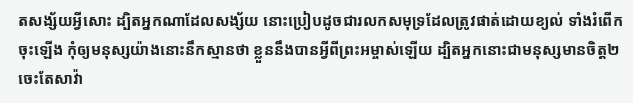តសង្ស័យអ្វីសោះ ដ្បិតអ្នកណាដែលសង្ស័យ នោះប្រៀបដូចជារលកសមុទ្រដែលត្រូវផាត់ដោយខ្យល់ ទាំងរំពើកចុះឡើង កុំឲ្យមនុស្សយ៉ាងនោះនឹកស្មានថា ខ្លួននឹងបានអ្វីពីព្រះអម្ចាស់ឡើយ ដ្បិតអ្នកនោះជាមនុស្សមានចិត្ត២ ចេះតែសាវ៉ា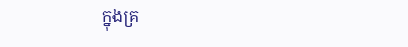ក្នុងគ្រ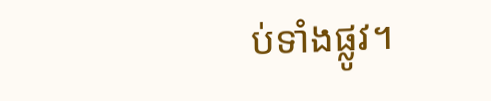ប់ទាំងផ្លូវ។